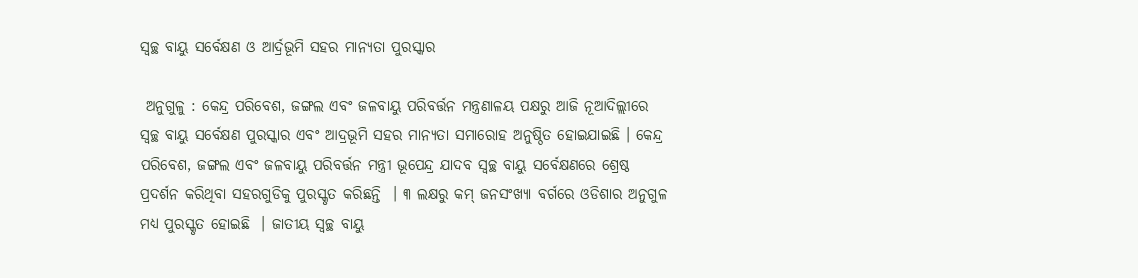ସ୍ୱଚ୍ଛ ବାୟୁ ସର୍ବେକ୍ଷଣ ଓ ଆର୍ଦ୍ରଭୂମି ସହର ମାନ୍ୟତା ପୁରସ୍କାର

 ଅନୁଗୁଳୁ : କେନ୍ଦ୍ର ପରିବେଶ, ଜଙ୍ଗଲ ଏବଂ ଜଳବାୟୁ ପରିବର୍ତ୍ତନ ମନ୍ତ୍ରଣାଳୟ ପକ୍ଷରୁ ଆଜି ନୂଆଦିଲ୍ଲୀରେ ସ୍ୱଚ୍ଛ ବାୟୁ ସର୍ବେକ୍ଷଣ ପୁରସ୍କାର ଏବଂ ଆଦ୍ରଭୂମି ସହର ମାନ୍ୟତା ସମାରୋହ ଅନୁଷ୍ଠିତ ହୋଇଯାଇଛି । କେନ୍ଦ୍ର ପରିବେଶ, ଜଙ୍ଗଲ ଏବଂ ଜଳବାୟୁ ପରିବର୍ତ୍ତନ ମନ୍ତ୍ରୀ ଭୂପେନ୍ଦ୍ର ଯାଦବ ସ୍ୱଚ୍ଛ ବାୟୁ ସର୍ବେକ୍ଷଣରେ ଶ୍ରେଷ୍ଠ ପ୍ରଦର୍ଶନ କରିଥିବା ସହରଗୁଡିକୁ ପୁରସ୍କୃତ କରିଛନ୍ତି  । ୩ ଲକ୍ଷରୁ କମ୍ ଜନସଂଖ୍ୟା ବର୍ଗରେ ଓଡିଶାର ଅନୁଗୁଳ ମଧ୍ୟ ପୁରସ୍କୃତ ହୋଇଛି  । ଜାତୀୟ ସ୍ୱଚ୍ଛ ବାୟୁ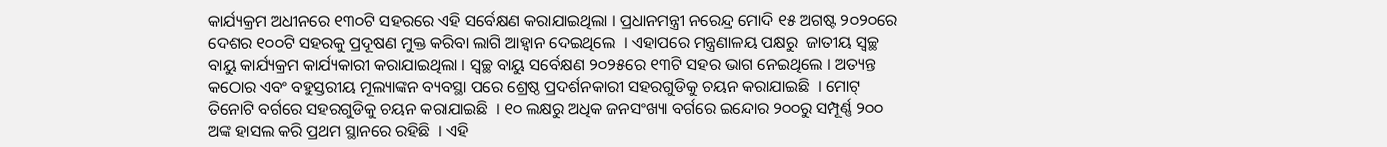କାର୍ଯ୍ୟକ୍ରମ ଅଧୀନରେ ୧୩୦ଟି ସହରରେ ଏହି ସର୍ବେକ୍ଷଣ କରାଯାଇଥିଲା । ପ୍ରଧାନମନ୍ତ୍ରୀ ନରେନ୍ଦ୍ର ମୋଦି ୧୫ ଅଗଷ୍ଟ ୨୦୨୦ରେ ଦେଶର ୧୦୦ଟି ସହରକୁ ପ୍ରଦୂଷଣ ମୁକ୍ତ କରିବା ଲାଗି ଆହ୍ୱାନ ଦେଇଥିଲେ  । ଏହାପରେ ମନ୍ତ୍ରଣାଳୟ ପକ୍ଷରୁ  ଜାତୀୟ ସ୍ୱଚ୍ଛ ବାୟୁ କାର୍ଯ୍ୟକ୍ରମ କାର୍ଯ୍ୟକାରୀ କରାଯାଇଥିଲା । ସ୍ୱଚ୍ଛ ବାୟୁ ସର୍ବେକ୍ଷଣ ୨୦୨୫ରେ ୧୩ଟି ସହର ଭାଗ ନେଇଥିଲେ । ଅତ୍ୟନ୍ତ କଠୋର ଏବଂ ବହୁସ୍ତରୀୟ ମୂଲ୍ୟାଙ୍କନ ବ୍ୟବସ୍ଥା ପରେ ଶ୍ରେଷ୍ଠ ପ୍ରଦର୍ଶନକାରୀ ସହରଗୁଡିକୁ ଚୟନ କରାଯାଇଛି  । ମୋଟ୍ ତିନୋଟି ବର୍ଗରେ ସହରଗୁଡିକୁ ଚୟନ କରାଯାଇଛି  । ୧୦ ଲକ୍ଷରୁ ଅଧିକ ଜନସଂଖ୍ୟା ବର୍ଗରେ ଇନ୍ଦୋର ୨୦୦ରୁ ସମ୍ପୂର୍ଣ୍ଣ ୨୦୦ ଅଙ୍କ ହାସଲ କରି ପ୍ରଥମ ସ୍ଥାନରେ ରହିଛି  । ଏହି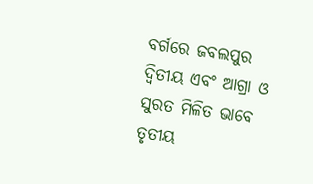ବର୍ଗରେ ଜବଲପୁର ଦ୍ୱିତୀୟ ଏବଂ ଆଗ୍ରା ଓ ସୁରତ ମିଳିତ ଭାବେ ତୃତୀୟ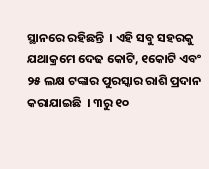ସ୍ଥାନରେ ରହିଛନ୍ତି  । ଏହି ସବୁ ସହରକୁ ଯଥାକ୍ରମେ ଦେଢ କୋଟି, ୧କୋଟି ଏବଂ ୨୫ ଲକ୍ଷ ଟଙ୍କାର ପୁରସ୍କାର ରାଶି ପ୍ରଦାନ କରାଯାଇଛି  । ୩ରୁ ୧୦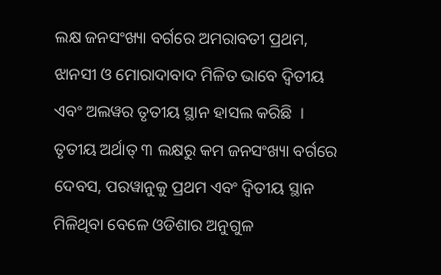ଲକ୍ଷ ଜନସଂଖ୍ୟା ବର୍ଗରେ ଅମରାବତୀ ପ୍ରଥମ, ଝାନସୀ ଓ ମୋରାଦାବାଦ ମିଳିତ ଭାବେ ଦ୍ୱିତୀୟ ଏବଂ ଅଲୱର ତୃତୀୟ ସ୍ଥାନ ହାସଲ କରିଛି  । ତୃତୀୟ ଅର୍ଥାତ୍ ୩ ଲକ୍ଷରୁ କମ ଜନସଂଖ୍ୟା ବର୍ଗରେ ଦେବସ, ପରୱାନୁକୁ ପ୍ରଥମ ଏବଂ ଦ୍ୱିତୀୟ ସ୍ଥାନ ମିଳିଥିବା ବେଳେ ଓଡିଶାର ଅନୁଗୁଳ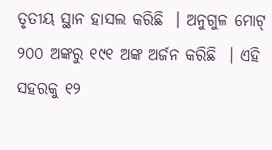ତୃତୀୟ ସ୍ଥାନ ହାସଲ କରିଛି  । ଅନୁଗୁଳ ମୋଟ୍ ୨୦୦ ଅଙ୍କରୁ ୧୯୧ ଅଙ୍କ ଅର୍ଜନ କରିଛି  । ଏହି ସହରକୁ ୧୨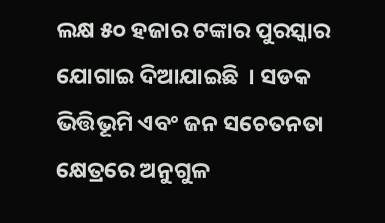ଲକ୍ଷ ୫୦ ହଜାର ଟଙ୍କାର ପୁରସ୍କାର ଯୋଗାଇ ଦିଆଯାଇଛି  । ସଡକ ଭିତ୍ତିଭୂମି ଏବଂ ଜନ ସଚେତନତା କ୍ଷେତ୍ରରେ ଅନୁଗୁଳ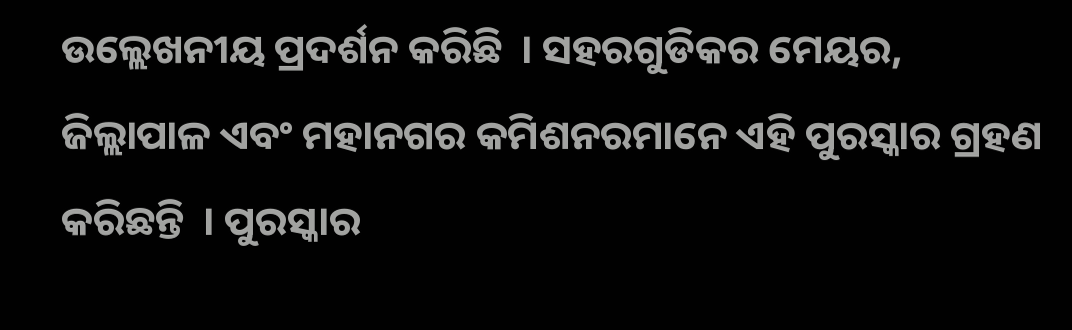ଉଲ୍ଲେଖନୀୟ ପ୍ରଦର୍ଶନ କରିଛି  । ସହରଗୁଡିକର ମେୟର, ଜିଲ୍ଲାପାଳ ଏବଂ ମହାନଗର କମିଶନରମାନେ ଏହି ପୁରସ୍କାର ଗ୍ରହଣ କରିଛନ୍ତି  । ପୁରସ୍କାର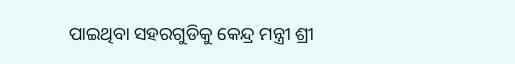ପାଇଥିବା ସହରଗୁଡିକୁ କେନ୍ଦ୍ର ମନ୍ତ୍ରୀ ଶ୍ରୀ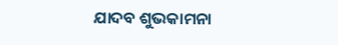ଯାଦବ ଶୁଭକାମନା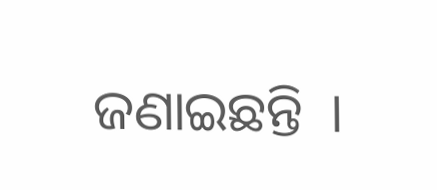ଜଣାଇଛନ୍ତି  ।